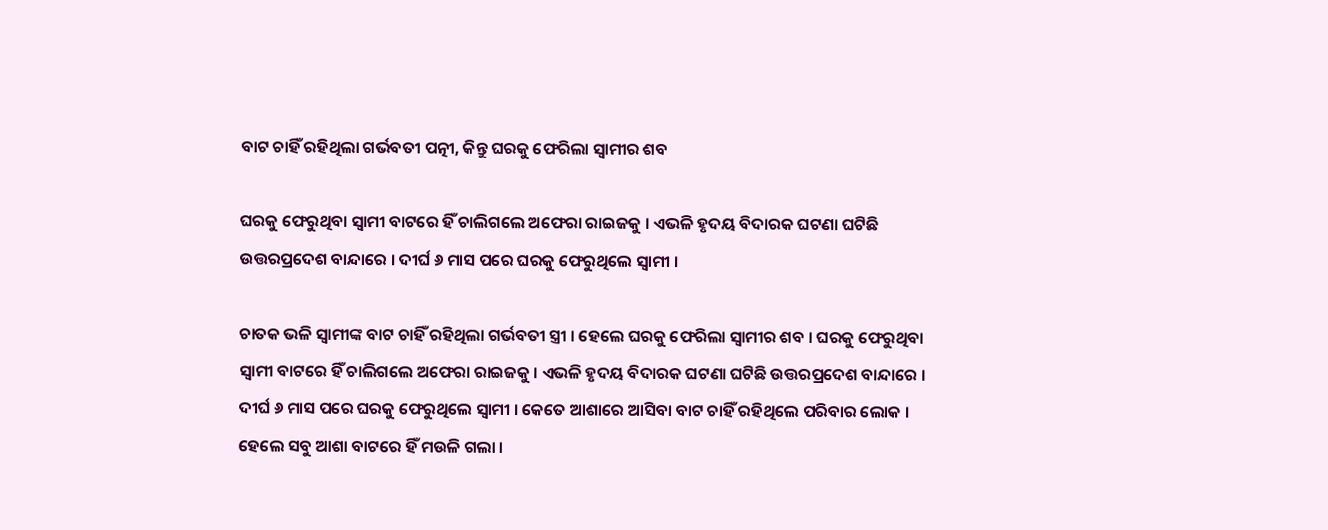ବାଟ ଚାହିଁ ରହିଥିଲା ଗର୍ଭବତୀ ପତ୍ନୀ, କିନ୍ତୁ ଘରକୁ ଫେରିଲା ସ୍ୱାମୀର ଶବ

ଘରକୁ ଫେରୁଥିବା ସ୍ବାମୀ ବାଟରେ ହିଁ ଚାଲିଗଲେ ଅଫେରା ରାଇଜକୁ । ଏଭଳି ହୃଦୟ ବିଦାରକ ଘଟଣା ଘଟିଛି ଉତ୍ତରପ୍ରଦେଶ ବାନ୍ଦାରେ । ଦୀର୍ଘ ୬ ମାସ ପରେ ଘରକୁ ଫେରୁଥିଲେ ସ୍ୱାମୀ ।

ଚାତକ ଭଳି ସ୍ୱାମୀଙ୍କ ବାଟ ଚାହିଁ ରହିଥିଲା ଗର୍ଭବତୀ ସ୍ତ୍ରୀ । ହେଲେ ଘରକୁ ଫେରିଲା ସ୍ୱାମୀର ଶବ । ଘରକୁ ଫେରୁଥିବା ସ୍ବାମୀ ବାଟରେ ହିଁ ଚାଲିଗଲେ ଅଫେରା ରାଇଜକୁ । ଏଭଳି ହୃଦୟ ବିଦାରକ ଘଟଣା ଘଟିଛି ଉତ୍ତରପ୍ରଦେଶ ବାନ୍ଦାରେ । ଦୀର୍ଘ ୬ ମାସ ପରେ ଘରକୁ ଫେରୁଥିଲେ ସ୍ୱାମୀ । କେତେ ଆଶାରେ ଆସିବା ବାଟ ଚାହିଁ ରହିଥିଲେ ପରିବାର ଲୋକ । ହେଲେ ସବୁ ଆଶା ବାଟରେ ହିଁ ମଉଳି ଗଲା ।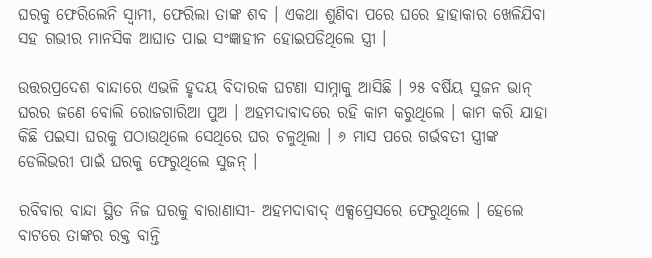ଘରକୁ ଫେରିଲେନି ସ୍ୱାମୀ, ଫେରିଲା ତାଙ୍କ ଶବ । ଏକଥା ଶୁଣିବା ପରେ ଘରେ ହାହାକାର ଖେଳିଯିବା ସହ ଗଭୀର ମାନସିକ ଆଘାତ ପାଇ ସଂଜ୍ଞାହୀନ ହୋଇପଡିଥିଲେ ସ୍ତ୍ରୀ ।

ଉତ୍ତରପ୍ରଦେଶ ବାନ୍ଦାରେ ଏଭଳି ହୃଦୟ ବିଦାରକ ଘଟଣା ସାମ୍ନାକୁ ଆସିଛି । ୨୫ ବର୍ଷିୟ ସୁଜନ ଭାନ୍ ଘରର ଜଣେ ବୋଲି ରୋଜଗାରିଆ ପୁଅ । ଅହମଦାବାଦରେ ରହି କାମ କରୁଥିଲେ । କାମ କରି ଯାହା କିଛି ପଇସା ଘରକୁ ପଠାଉଥିଲେ ସେଥିରେ ଘର ଚଳୁଥିଲା । ୬ ମାସ ପରେ ଗର୍ଭବତୀ ସ୍ତ୍ରୀଙ୍କ ଡେଲିଭରୀ ପାଇଁ ଘରକୁ ଫେରୁଥିଲେ ସୁଜନ୍ ।

ରବିବାର ବାନ୍ଦା ସ୍ଥିତ ନିଜ ଘରକୁ ବାରାଣାସୀ- ଅହମଦାବାଦ୍ ଏକ୍ସପ୍ରେସରେ ଫେରୁଥିଲେ । ହେଲେ ବାଟରେ ତାଙ୍କର ରକ୍ତ ବାନ୍ତି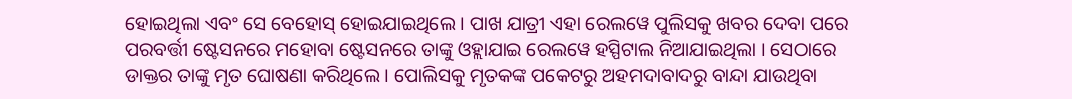ହୋଇଥିଲା ଏବଂ ସେ ବେହୋସ୍ ହୋଇଯାଇଥିଲେ । ପାଖ ଯାତ୍ରୀ ଏହା ରେଲୱେ ପୁଲିସକୁ ଖବର ଦେବା ପରେ ପରବର୍ତ୍ତୀ ଷ୍ଟେସନରେ ମହୋବା ଷ୍ଟେସନରେ ତାଙ୍କୁ ଓହ୍ଲାଯାଇ ରେଲୱେ ହସ୍ପିଟାଲ ନିଆଯାଇଥିଲା । ସେଠାରେ ଡାକ୍ତର ତାଙ୍କୁ ମୃତ ଘୋଷଣା କରିଥିଲେ । ପୋଲିସକୁ ମୃତକଙ୍କ ପକେଟରୁ ଅହମଦାବାଦରୁ ବାନ୍ଦା ଯାଉଥିବା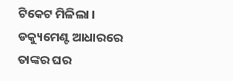ଟିକେଟ ମିଳିଲା । ଡକ୍ୟୁମେଣ୍ଟ ଆଧାରରେ ତାଙ୍କର ଘର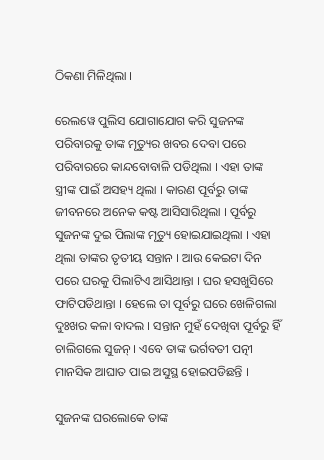ଠିକଣା ମିଳିଥିଲା ।

ରେଲୱେ ପୁଲିସ ଯୋଗାଯୋଗ କରି ସୁଜନଙ୍କ ପରିବାରକୁ ତାଙ୍କ ମୃତ୍ୟୁର ଖବର ଦେବା ପରେ ପରିବାରରେ କାନ୍ଦବୋବାଳି ପଡିଥିଲା । ଏହା ତାଙ୍କ ସ୍ତ୍ରୀଙ୍କ ପାଇଁ ଅସହ୍ୟ ଥିଲା । କାରଣ ପୂର୍ବରୁ ତାଙ୍କ ଜୀବନରେ ଅନେକ କଷ୍ଟ ଆସିସାରିଥିଲା । ପୂର୍ବରୁ ସୁଜନଙ୍କ ଦୁଇ ପିଲାଙ୍କ ମୃତ୍ୟୁ ହୋଇଯାଇଥିଲା । ଏହା ଥିଲା ତାଙ୍କର ତୃତୀୟ ସନ୍ତାନ । ଆଉ କେଇଟା ଦିନ ପରେ ଘରକୁ ପିଲାଟିଏ ଆସିଥାନ୍ତା । ଘର ହସଖୁସିରେ ଫାଟିପଡିଥାନ୍ତା । ହେଲେ ତା ପୂର୍ବରୁ ଘରେ ଖେଳିଗଲା ଦୁଃଖର କଳା ବାଦଲ । ସନ୍ତାନ ମୁହଁ ଦେଖିବା ପୂର୍ବରୁ ହିଁ ଚାଲିଗଲେ ସୁଜନ୍ । ଏବେ ତାଙ୍କ ଭର୍ଗବତୀ ପତ୍ନୀ ମାନସିକ ଆଘାତ ପାଇ ଅସୁସ୍ଥ ହୋଇପଡିଛନ୍ତି ।

ସୁଜନଙ୍କ ଘରଲୋକେ ତାଙ୍କ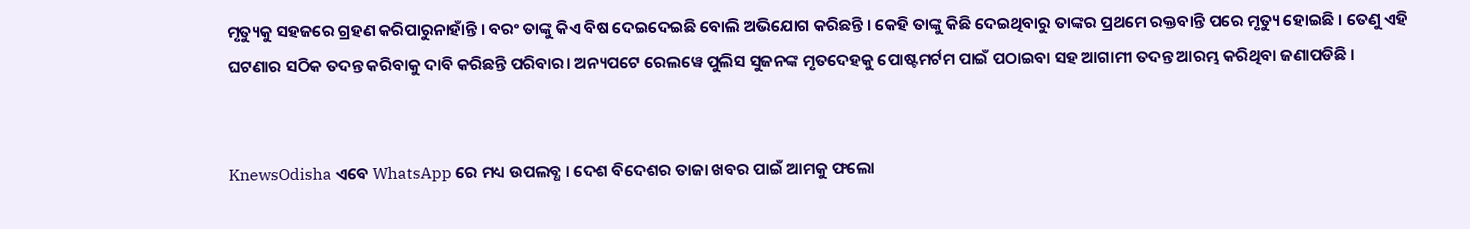ମୃତ୍ୟୁକୁ ସହଜରେ ଗ୍ରହଣ କରିପାରୁନାହାଁନ୍ତି । ବରଂ ତାଙ୍କୁ କିଏ ବିଷ ଦେଇଦେଇଛି ବୋଲି ଅଭିଯୋଗ କରିଛନ୍ତି । କେହି ତାଙ୍କୁ କିଛି ଦେଇଥିବାରୁ ତାଙ୍କର ପ୍ରଥମେ ରକ୍ତବାନ୍ତି ପରେ ମୃତ୍ୟୁ ହୋଇଛି । ତେଣୁ ଏହି ଘଟଣାର ସଠିକ ତଦନ୍ତ କରିବାକୁ ଦାବି କରିଛନ୍ତି ପରିବାର। ଅନ୍ୟପଟେ ରେଲୱେ ପୁଲିସ ସୁଜନଙ୍କ ମୃତଦେହକୁ ପୋଷ୍ଟମର୍ଟମ ପାଇଁ ପଠାଇବା ସହ ଆଗାମୀ ତଦନ୍ତ ଆରମ୍ଭ କରିଥିବା ଜଣାପଡିଛି ।


KnewsOdisha ଏବେ WhatsApp ରେ ମଧ୍ୟ ଉପଲବ୍ଧ । ଦେଶ ବିଦେଶର ତାଜା ଖବର ପାଇଁ ଆମକୁ ଫଲୋ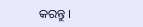କରନ୍ତୁ ।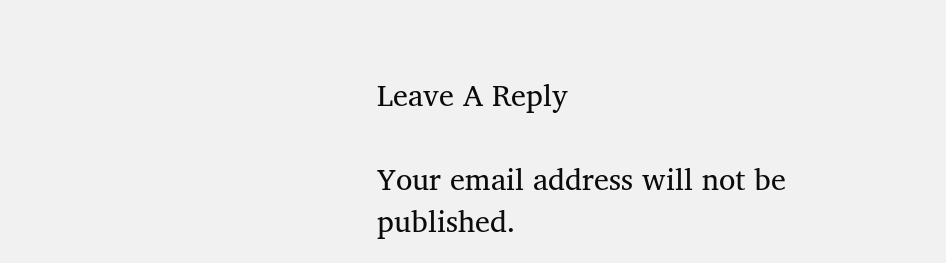Leave A Reply

Your email address will not be published.